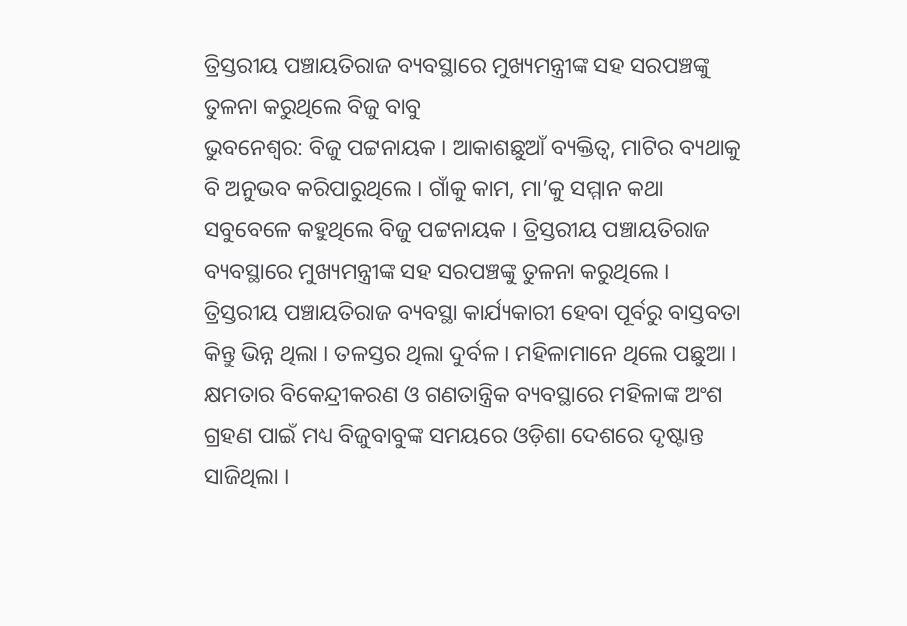ତ୍ରିସ୍ତରୀୟ ପଞ୍ଚାୟତିରାଜ ବ୍ୟବସ୍ଥାରେ ମୁଖ୍ୟମନ୍ତ୍ରୀଙ୍କ ସହ ସରପଞ୍ଚଙ୍କୁ ତୁଳନା କରୁଥିଲେ ବିଜୁ ବାବୁ
ଭୁବନେଶ୍ୱର: ବିଜୁ ପଟ୍ଟନାୟକ । ଆକାଶଛୁଆଁ ବ୍ୟକ୍ତିତ୍ବ, ମାଟିର ବ୍ୟଥାକୁ ବି ଅନୁଭବ କରିପାରୁଥିଲେ । ଗାଁକୁ କାମ, ମା’କୁ ସମ୍ମାନ କଥା ସବୁବେଳେ କହୁଥିଲେ ବିଜୁ ପଟ୍ଟନାୟକ । ତ୍ରିସ୍ତରୀୟ ପଞ୍ଚାୟତିରାଜ ବ୍ୟବସ୍ଥାରେ ମୁଖ୍ୟମନ୍ତ୍ରୀଙ୍କ ସହ ସରପଞ୍ଚଙ୍କୁ ତୁଳନା କରୁଥିଲେ । ତ୍ରିସ୍ତରୀୟ ପଞ୍ଚାୟତିରାଜ ବ୍ୟବସ୍ଥା କାର୍ଯ୍ୟକାରୀ ହେବା ପୂର୍ବରୁ ବାସ୍ତବତା କିନ୍ତୁ ଭିନ୍ନ ଥିଲା । ତଳସ୍ତର ଥିଲା ଦୁର୍ବଳ । ମହିଳାମାନେ ଥିଲେ ପଛୁଆ ।
କ୍ଷମତାର ବିକେନ୍ଦ୍ରୀକରଣ ଓ ଗଣତାନ୍ତ୍ରିକ ବ୍ୟବସ୍ଥାରେ ମହିଳାଙ୍କ ଅଂଶ ଗ୍ରହଣ ପାଇଁ ମଧ୍ୟ ବିଜୁବାବୁଙ୍କ ସମୟରେ ଓଡ଼ିଶା ଦେଶରେ ଦୃଷ୍ଟାନ୍ତ ସାଜିଥିଲା ।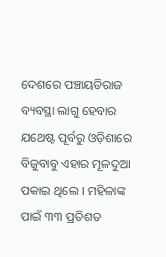ଦେଶରେ ପଞ୍ଚାୟତିରାଜ ବ୍ୟବସ୍ଥା ଲାଗୁ ହେବାର ଯଥେଷ୍ଟ ପୂର୍ବରୁ ଓଡ଼ିଶାରେ ବିଜୁବାବୁ ଏହାର ମୂଳଦୁଆ ପକାଇ ଥିଲେ । ମହିଳାଙ୍କ ପାଇଁ ୩୩ ପ୍ରତିଶତ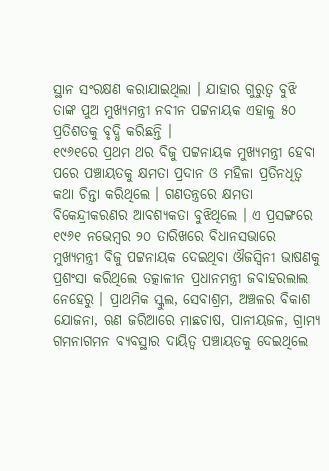ସ୍ଥାନ ସଂରକ୍ଷଣ କରାଯାଇଥିଲା । ଯାହାର ଗୁରୁତ୍ବ ବୁଝି ତାଙ୍କ ପୁଅ ମୁଖ୍ୟମନ୍ତ୍ରୀ ନବୀନ ପଟ୍ଟନାୟକ ଏହାକୁ ୫୦ ପ୍ରତିଶତକୁ ବୃଦ୍ଧି କରିଛନ୍ତି ।
୧୯୬୧ରେ ପ୍ରଥମ ଥର ବିଜୁ ପଟ୍ଟନାୟକ ମୁଖ୍ୟମନ୍ତ୍ରୀ ହେବା ପରେ ପଞ୍ଚାୟତକୁ କ୍ଷମତା ପ୍ରଦାନ ଓ ମହିଳା ପ୍ରତିନଧିତ୍ବ କଥା ଚିନ୍ତା କରିଥିଲେ । ଗଣତନ୍ତ୍ରରେ କ୍ଷମତା ବିକେନ୍ଦ୍ରୀକରଣର ଆବଶ୍ୟକତା ବୁଝିଥିଲେ । ଏ ପ୍ରସଙ୍ଗରେ ୧୯୬୧ ନଭେମ୍ବର ୨୦ ତାରିଖରେ ବିଧାନସଭାରେ ମୁଖ୍ୟମନ୍ତ୍ରୀ ବିଜୁ ପଟ୍ଟନାୟକ ଦେଇଥିବା ଔଜସ୍ୱିନୀ ଭାଷଣକୁ ପ୍ରଶଂସା କରିଥିଲେ ତତ୍କାଳୀନ ପ୍ରଧାନମନ୍ତ୍ରୀ ଜବାହରଲାଲ ନେହେରୁ । ପ୍ରାଥମିକ ସ୍କୁଲ, ସେବାଶ୍ରମ, ଅଞ୍ଚଳର ବିକାଶ ଯୋଜନା, ଋଣ ଜରିଆରେ ମାଛଚାଷ, ପାନୀୟଜଳ, ଗ୍ରାମ୍ୟ ଗମନାଗମନ ବ୍ୟବସ୍ଥାର ଦାୟିତ୍ୱ ପଞ୍ଚାୟତକୁ ଦେଇଥିଲେ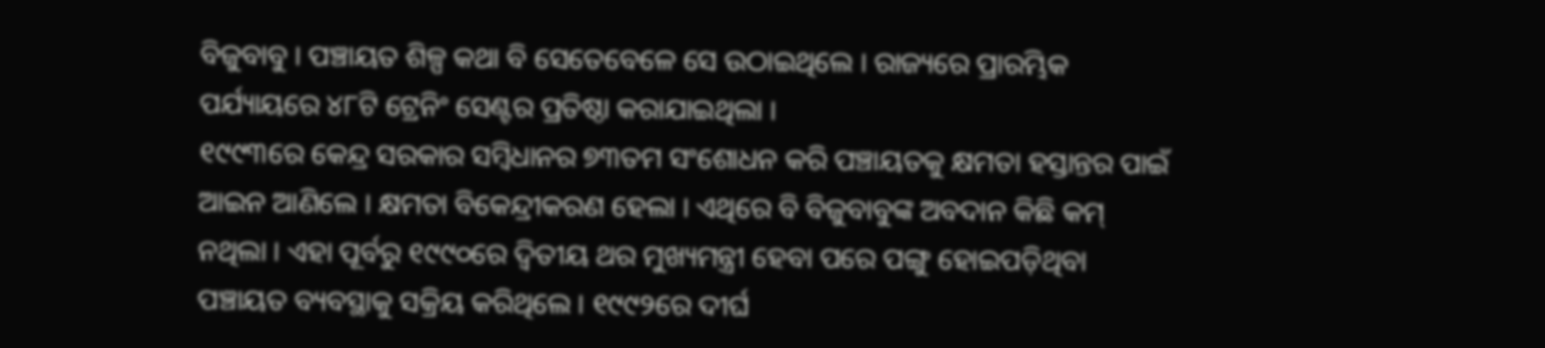ବିଜୁବାବୁ । ପଞ୍ଚାୟତ ଶିଳ୍ପ କଥା ବି ସେତେବେଳେ ସେ ଉଠାଇଥିଲେ । ରାଜ୍ୟରେ ପ୍ରାରମ୍ଭିକ ପର୍ଯ୍ୟାୟରେ ୪୮ଟି ଟ୍ରେନିଂ ସେଣ୍ଟର ପ୍ରତିଷ୍ଠା କରାଯାଇଥିଲା ।
୧୯୯୩ରେ କେନ୍ଦ୍ର ସରକାର ସମ୍ବିଧାନର ୭୩ତମ ସଂଶୋଧନ କରି ପଞ୍ଚାୟତକୁ କ୍ଷମତା ହସ୍ତାନ୍ତର ପାଇଁ ଆଇନ ଆଣିଲେ । କ୍ଷମତା ବିକେନ୍ଦ୍ରୀକରଣ ହେଲା । ଏଥିରେ ବି ବିଜୁବାବୁଙ୍କ ଅବଦାନ କିଛି କମ୍ ନଥିଲା । ଏହା ପୂର୍ବରୁ ୧୯୯୦ରେ ଦ୍ବିତୀୟ ଥର ମୁଖ୍ୟମନ୍ତ୍ରୀ ହେବା ପରେ ପଙ୍ଗୁ ହୋଇପଡ଼ିଥିବା ପଞ୍ଚାୟତ ବ୍ୟବସ୍ଥାକୁ ସକ୍ରିୟ କରିଥିଲେ । ୧୯୯୨ରେ ଦୀର୍ଘ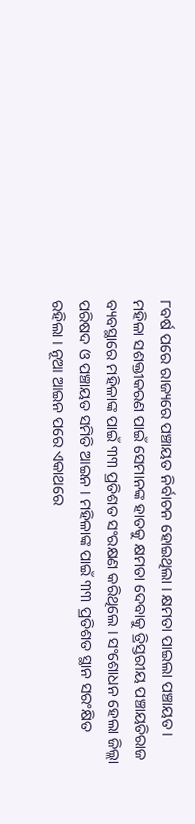୮ବର୍ଷ ପରେ ରାଜ୍ୟରେ ପଞ୍ଚାୟତ ନିର୍ବାଚନ ହୋଇଥିଲା । କ୍ଷମତା ପାଇଲା ପଞ୍ଚାୟତ । ମହିଳା ସଶକ୍ତୀକରଣ ପାଇଁ ସେମାନଙ୍କ ହାତକୁ କ୍ଷମତା ଦେବାକୁ ତ୍ରିସ୍ତରୀୟ ପଞ୍ଚାୟତିରାଜ ବ୍ୟବସ୍ଥାରେ ମହିଳାଙ୍କ ପାଇଁ ୩୩ ପ୍ରତିଶତ ସଂରକ୍ଷଣ କରିଥିଲେ । ସଂଶୋଧନ ହେଲା ଜିଲ୍ଲା ପରିଷଦ ଓ ପଞ୍ଚାୟତ ସମିତି ଆଇନ । ମହିଳାଙ୍କ ପାଇଁ ୩୩ ପ୍ରତିଶତ ସ୍ଥାନ ସରଂକ୍ଷିତ ରହିଲା । ନୂଆ ଆଇନ ପରେ ଏକାଥରେ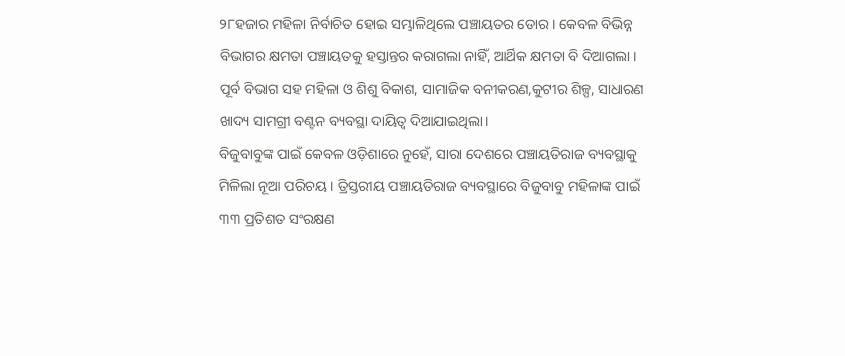୨୮ହଜାର ମହିଳା ନିର୍ବାଚିତ ହୋଇ ସମ୍ଭାଳିଥିଲେ ପଞ୍ଚାୟତର ଡୋର । କେବଳ ବିଭିନ୍ନ ବିଭାଗର କ୍ଷମତା ପଞ୍ଚାୟତକୁ ହସ୍ତାନ୍ତର କରାଗଲା ନାହିଁ, ଆର୍ଥିକ କ୍ଷମତା ବି ଦିଆଗଲା । ପୂର୍ବ ବିଭାଗ ସହ ମହିଳା ଓ ଶିଶୁ ବିକାଶ, ସାମାଜିକ ବନୀକରଣ,କୁଟୀର ଶିଳ୍ପ, ସାଧାରଣ ଖାଦ୍ୟ ସାମଗ୍ରୀ ବଣ୍ଟନ ବ୍ୟବସ୍ଥା ଦାୟିତ୍ୱ ଦିଆଯାଇଥିଲା।
ବିଜୁବାବୁଙ୍କ ପାଇଁ କେବଳ ଓଡ଼ିଶାରେ ନୁହେଁ, ସାରା ଦେଶରେ ପଞ୍ଚାୟତିରାଜ ବ୍ୟବସ୍ଥାକୁ ମିଳିଲା ନୂଆ ପରିଚୟ । ତ୍ରିସ୍ତରୀୟ ପଞ୍ଚାୟତିରାଜ ବ୍ୟବସ୍ଥାରେ ବିଜୁବାବୁ ମହିଳାଙ୍କ ପାଇଁ ୩୩ ପ୍ରତିଶତ ସଂରକ୍ଷଣ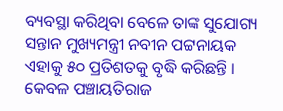ବ୍ୟବସ୍ଥା କରିଥିବା ବେଳେ ତାଙ୍କ ସୁଯୋଗ୍ୟ ସନ୍ତାନ ମୁଖ୍ୟମନ୍ତ୍ରୀ ନବୀନ ପଟ୍ଟନାୟକ ଏହାକୁ ୫୦ ପ୍ରତିଶତକୁ ବୃଦ୍ଧି କରିଛନ୍ତି । କେବଳ ପଞ୍ଚାୟତିରାଜ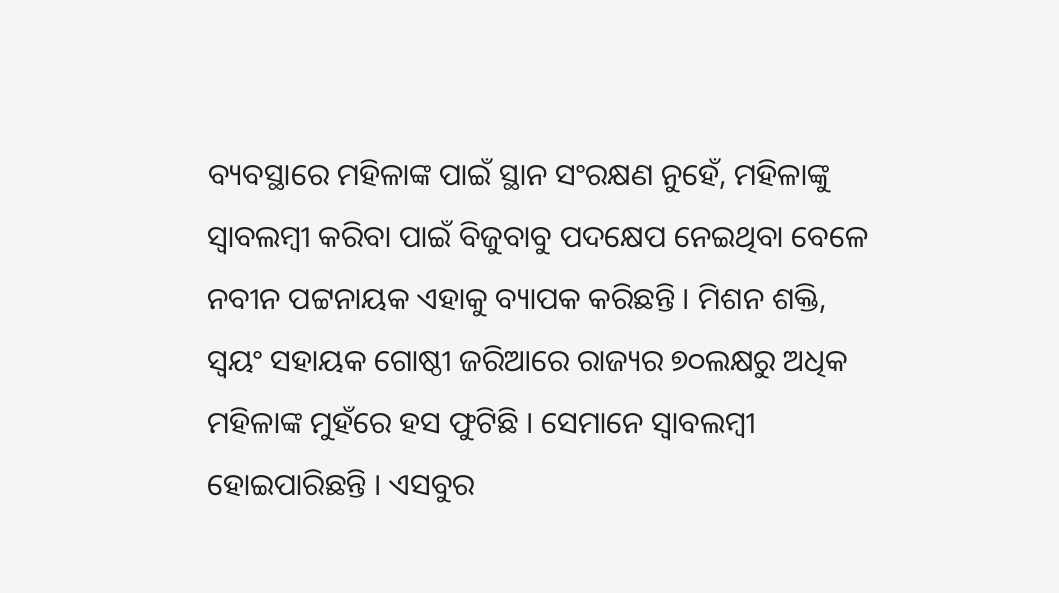ବ୍ୟବସ୍ଥାରେ ମହିଳାଙ୍କ ପାଇଁ ସ୍ଥାନ ସଂରକ୍ଷଣ ନୁହେଁ, ମହିଳାଙ୍କୁ ସ୍ବାବଲମ୍ବୀ କରିବା ପାଇଁ ବିଜୁବାବୁ ପଦକ୍ଷେପ ନେଇଥିବା ବେଳେ ନବୀନ ପଟ୍ଟନାୟକ ଏହାକୁ ବ୍ୟାପକ କରିଛନ୍ତି । ମିଶନ ଶକ୍ତି, ସ୍ବୟଂ ସହାୟକ ଗୋଷ୍ଠୀ ଜରିଆରେ ରାଜ୍ୟର ୭୦ଲକ୍ଷରୁ ଅଧିକ ମହିଳାଙ୍କ ମୁହଁରେ ହସ ଫୁଟିଛି । ସେମାନେ ସ୍ୱାବଲମ୍ବୀ ହୋଇପାରିଛନ୍ତି । ଏସବୁର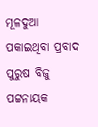ମୂଳଦୁଆ ପକାଇଥିବା ପ୍ରବାଦ ପୁରୁଷ ବିଜୁ ପଟ୍ଟନାୟକ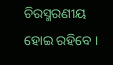ଚିରସ୍ମରଣୀୟ ହୋଇ ରହିବେ ।